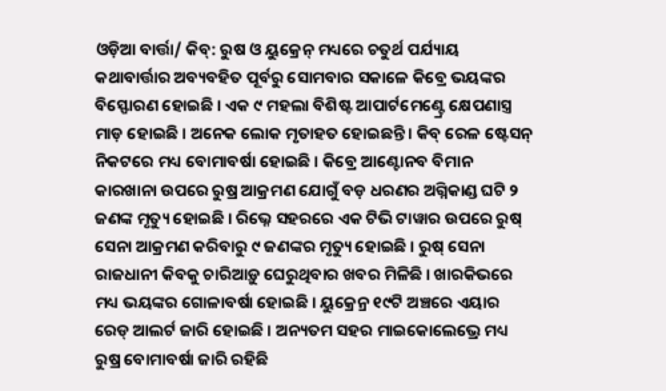ଓଡ଼ିଆ ବାର୍ତ୍ତା/ କିବ୍: ରୁଷ ଓ ୟୁକ୍ରେନ୍ ମଧ୍ୟରେ ଚତୁର୍ଥ ପର୍ଯ୍ୟାୟ କଥାବାର୍ତ୍ତାର ଅବ୍ୟବହିତ ପୂର୍ବରୁ ସୋମବାର ସକାଳେ କିବ୍ରେ ଭୟଙ୍କର ବିସ୍ଫୋରଣ ହୋଇଛି । ଏକ ୯ ମହଲା ବିଶିଷ୍ଟ ଆପାର୍ଟମେଣ୍ଟ୍ରେ କ୍ଷେପଣାସ୍ତ୍ର ମାଡ଼ ହୋଇଛି । ଅନେକ ଲୋକ ମୃତାହତ ହୋଇଛନ୍ତି । କିବ୍ ରେଳ ଷ୍ଟେସନ୍ ନିକଟରେ ମଧ୍ୟ ବୋମାବର୍ଷା ହୋଇଛି । କିବ୍ରେ ଆଣ୍ଟୋନବ ବିମାନ କାରଖାନା ଉପରେ ରୁଷ୍ର ଆକ୍ରମଣ ଯୋଗୁଁ ବଡ଼ ଧରଣର ଅଗ୍ନିକାଣ୍ଡ ଘଟି ୨ ଜଣଙ୍କ ମୃତ୍ୟୁ ହୋଇଛି । ରିଭ୍ନେ ସହରରେ ଏକ ଟିଭି ଟାୱାର ଉପରେ ରୁଷ୍ ସେନା ଆକ୍ରମଣ କରିବାରୁ ୯ ଜଣଙ୍କର ମୃତ୍ୟୁ ହୋଇଛି । ରୁଷ୍ ସେନା ରାଜଧାନୀ କିବକୁ ଚାରିଆଡ଼ୁ ଘେରୁଥିବାର ଖବର ମିଳିଛି । ଖାରକିଭରେ ମଧ୍ୟ ଭୟଙ୍କର ଗୋଳାବର୍ଷା ହୋଇଛି । ୟୁକ୍ରେନ୍ର ୧୯ଟି ଅଞ୍ଚରେ ଏୟାର ରେଡ୍ ଆଲର୍ଟ ଜାରି ହୋଇଛି । ଅନ୍ୟତମ ସହର ମାଇକୋଲେଭ୍ରେ ମଧ୍ୟ ରୁଷ୍ର ବୋମାବର୍ଷା ଜାରି ରହିଛି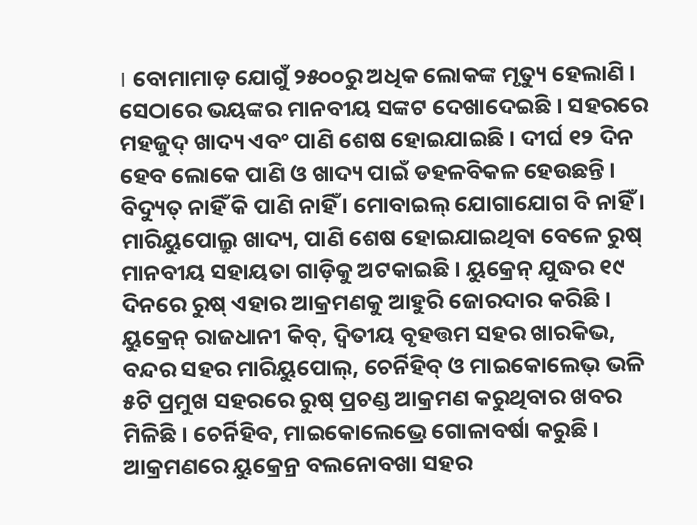। ବୋମାମାଡ଼ ଯୋଗୁଁ ୨୫୦୦ରୁ ଅଧିକ ଲୋକଙ୍କ ମୃତ୍ୟୁ ହେଲାଣି । ସେଠାରେ ଭୟଙ୍କର ମାନବୀୟ ସଙ୍କଟ ଦେଖାଦେଇଛି । ସହରରେ ମହଜୁଦ୍ ଖାଦ୍ୟ ଏବଂ ପାଣି ଶେଷ ହୋଇଯାଇଛି । ଦୀର୍ଘ ୧୨ ଦିନ ହେବ ଲୋକେ ପାଣି ଓ ଖାଦ୍ୟ ପାଇଁ ଡହଳବିକଳ ହେଉଛନ୍ତି । ବିଦ୍ୟୁତ୍ ନାହିଁ କି ପାଣି ନାହିଁ । ମୋବାଇଲ୍ ଯୋଗାଯୋଗ ବି ନାହିଁ । ମାରିୟୁପୋଲ୍ରୁ ଖାଦ୍ୟ, ପାଣି ଶେଷ ହୋଇଯାଇଥିବା ବେଳେ ରୁଷ୍ ମାନବୀୟ ସହାୟତା ଗାଡ଼ିକୁ ଅଟକାଇଛି । ୟୁକ୍ରେନ୍ ଯୁଦ୍ଧର ୧୯ ଦିନରେ ରୁଷ୍ ଏହାର ଆକ୍ରମଣକୁ ଆହୁରି ଜୋରଦାର କରିଛି । ୟୁକ୍ରେନ୍ ରାଜଧାନୀ କିବ୍, ଦ୍ବିତୀୟ ବୃହତ୍ତମ ସହର ଖାରକିଭ, ବନ୍ଦର ସହର ମାରିୟୁପୋଲ୍, ଚେର୍ନିହିବ୍ ଓ ମାଇକୋଲେଭ୍ ଭଳି ୫ଟି ପ୍ରମୁଖ ସହରରେ ରୁଷ୍ ପ୍ରଚଣ୍ଡ ଆକ୍ରମଣ କରୁଥିବାର ଖବର ମିଳିଛି । ଚେର୍ନିହିବ, ମାଇକୋଲେଭ୍ରେ ଗୋଳାବର୍ଷା କରୁଛି । ଆକ୍ରମଣରେ ୟୁକ୍ରେନ୍ର ବଲନୋବଖା ସହର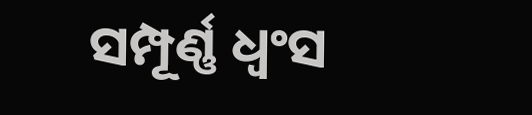ସମ୍ପୂର୍ଣ୍ଣ ଧ୍ବଂସ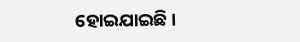ହୋଇଯାଇଛି ।